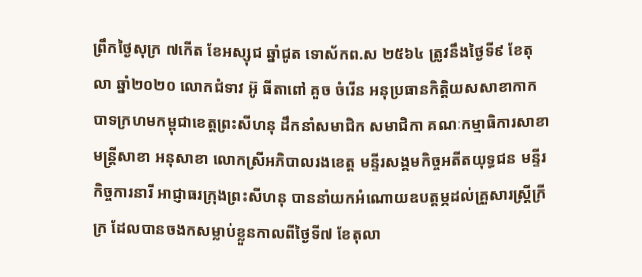ព្រឹកថ្ងៃសុក្រ ៧កើត ខែអស្សុជ ឆ្នាំជូត ទោស័កព.ស ២៥៦៤ ត្រូវនឹងថ្ងៃទី៩ ខែតុលា ឆ្នាំ២០២០ លោកជំទាវ អ៊ូ ធីតាពៅ គួច ចំរើន អនុប្រធានកិត្តិយសសាខាកាកបាទក្រហមកម្ពុជាខេត្តព្រះសីហនុ ដឹកនាំសមាជិក សមាជិកា គណៈកម្មាធិការសាខា មន្ត្រីសាខា អនុសាខា លោកស្រីអភិបាលរងខេត្ត មន្ទីរសង្គមកិច្ចអតីតយុទ្ធជន មន្ទីរកិច្ចការនារី អាជ្ញាធរក្រុងព្រះសីហនុ បាននាំយកអំណោយឧបត្តម្ភដល់គ្រួសារស្ត្រីក្រីក្រ ដែលបានចងកសម្លាប់ខ្លួនកាលពីថ្ងៃទី៧ ខែតុលា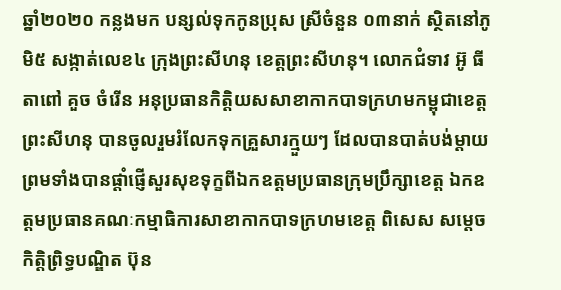ឆ្នាំ២០២០ កន្លងមក បន្សល់ទុកកូនប្រុស ស្រីចំនួន ០៣នាក់ ស្ថិតនៅភូមិ៥ សង្កាត់លេខ៤ ក្រុងព្រះសីហនុ ខេត្តព្រះសីហនុ។ លោកជំទាវ អ៊ូ ធីតាពៅ គួច ចំរើន អនុប្រធានកិត្តិយសសាខាកាកបាទក្រហមកម្ពុជាខេត្តព្រះសីហនុ បានចូលរួមរំលែកទុកគ្រួសារក្មួយៗ ដែលបានបាត់បង់ម្តាយព្រមទាំងបានផ្តាំផ្ញើសួរសុខទុក្ខពីឯកឧត្តមប្រធានក្រុមប្រឹក្សាខេត្ត ឯកឧត្តមប្រធានគណៈកម្មាធិការសាខាកាកបាទក្រហមខេត្ត ពិសេស សម្តេចកិត្តិព្រិទ្ធបណ្ឌិត ប៊ុន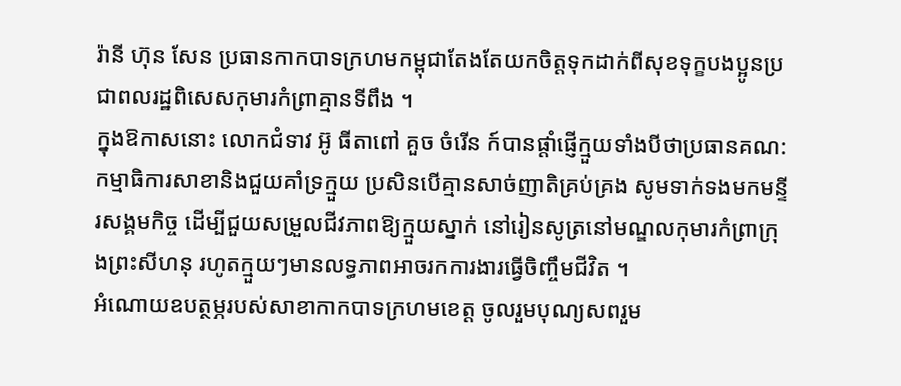រ៉ានី ហ៊ុន សែន ប្រធានកាកបាទក្រហមកម្ពុជាតែងតែយកចិត្តទុកដាក់ពីសុខទុក្ខបងប្អូនប្រជាពលរដ្ឋពិសេសកុមារកំព្រាគ្មានទីពឹង ។
ក្នុងឱកាសនោះ លោកជំទាវ អ៊ូ ធីតាពៅ គួច ចំរើន ក៍បានផ្តាំផ្ញើក្មួយទាំងបីថាប្រធានគណ:កម្មាធិការសាខានិងជួយគាំទ្រក្មួយ ប្រសិនបើគ្មានសាច់ញាតិគ្រប់គ្រង សូមទាក់ទងមកមន្ទីរសង្គមកិច្ច ដើម្បីជួយសម្រួលជីវភាពឱ្យក្មួយស្នាក់ នៅរៀនសូត្រនៅមណ្ឌលកុមារកំព្រាក្រុងព្រះសីហនុ រហូតក្មួយៗមានលទ្ធភាពអាចរកការងារធ្វើចិញ្ចឹមជីវិត ។
អំណោយឧបត្ថម្ភរបស់សាខាកាកបាទក្រហមខេត្ត ចូលរួមបុណ្យសពរួម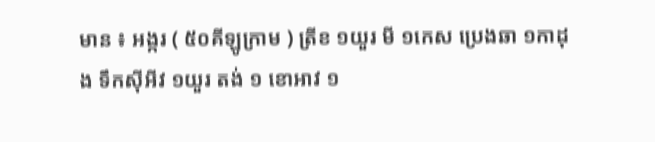មាន ៖ អង្ករ ( ៥០គីឡូក្រាម ) ត្រីខ ១យួរ មី ១កេស ប្រេងឆា ១កាដុង ទឹកស៊ីអីវ ១យួរ តង់ ១ ខោអាវ ១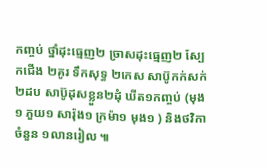កញ្ចប់ ថ្នាំដុះធ្មេញ២ ច្រាសដុះធ្មេញ២ ស្បែកជើង ២គូរ ទឹកសុទ្ធ ២កេស សាប៊ូកក់សក់២ដប សាប៊ូដុសខ្លួន២ដុំ ឃីត១កញ្ចប់ (មុង១ ភួយ១ សារ៉ុង១ ក្រម៉ា១ មុង១ ) និងថវិកាចំនួន ១លានរៀល ៕